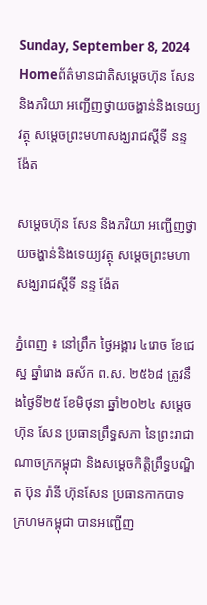Sunday, September 8, 2024
Homeព័ត៌មានជាតិសម្តេចហ៊ុន សែន និងភរិយា អញ្ជើញថ្វាយចង្ហាន់និងទេយ្យវត្ថុ សម្តេចព្រះមហាសង្ឃរាជស្តីទី នន្ទ ង៉ែត

សម្តេចហ៊ុន សែន និងភរិយា អញ្ជើញថ្វាយចង្ហាន់និងទេយ្យវត្ថុ សម្តេចព្រះមហាសង្ឃរាជស្តីទី នន្ទ ង៉ែត

ភ្នំពេញ ៖ នៅព្រឹក ថ្ងៃអង្គារ ៤រោច ខែជេស្ឋ ឆ្នាំរោង ឆស័ក ព.ស. ២៥៦៨ ត្រូវនឹងថ្ងៃទី២៥ ខែមិថុនា ឆ្នាំ២០២៤ សម្តេចហ៊ុន សែន ប្រធានព្រឹទ្ធសភា នៃព្រះរាជាណាចក្រកម្ពុជា និងសម្ដេចកិត្តិព្រឹទ្ធបណ្ឌិត ប៊ុន រ៉ានី ហ៊ុនសែន ប្រធានកាកបាទក្រហមកម្ពុជា បានអញ្ជើញ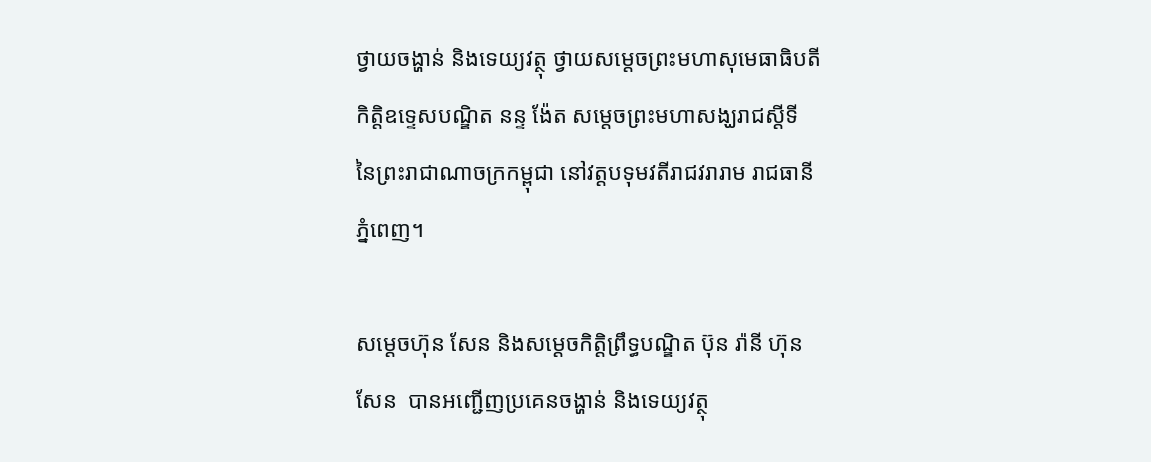ថ្វាយចង្ហាន់ និងទេយ្យវត្ថុ ថ្វាយសម្តេចព្រះមហាសុមេធាធិបតី កិត្តិឧទ្ទេសបណ្ឌិត នន្ទ ង៉ែត សម្តេចព្រះមហាសង្ឃរាជស្តីទី នៃព្រះរាជាណាចក្រកម្ពុជា នៅវត្តបទុមវតីរាជវរារាម រាជធានីភ្នំពេញ។

សម្តេចហ៊ុន សែន និងសម្ដេចកិត្តិព្រឹទ្ធបណ្ឌិត ប៊ុន រ៉ានី ហ៊ុនសែន  បានអញ្ជើញប្រគេនចង្ហាន់ និងទេយ្យវត្ថុ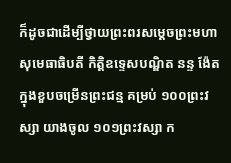ក៏ដូចជាដើម្បីថ្វាយព្រះពរសម្តេចព្រះមហាសុមេធាធិបតី កិត្តិឧទ្ទេសបណ្ឌិត នន្ទ ង៉ែត ក្នុងខួបចម្រើនព្រះជន្ម គម្រប់ ១០០ព្រះវស្សា យាងចូល ១០១ព្រះវស្សា ក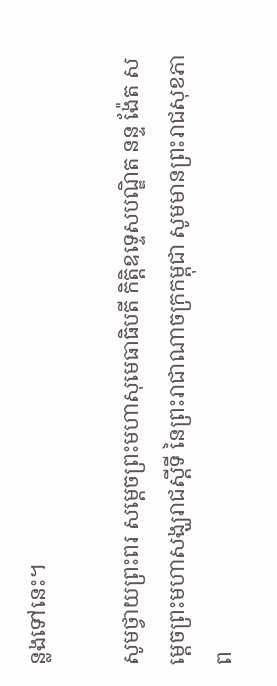ន្លងទៅនេះ។

សូមថ្វាយព្រះពរ សម្តេចព្រះមហាសុមេធាធិបតី កិត្តិឧទ្ទេសបណ្ឌិត នន្ទ ង៉ែត សម្តេចព្រះមហាសង្ឃរាជស្តីទី នៃព្រះរាជាណាចក្រកម្ពុជា សូមមានព្រះរាជសុខភាព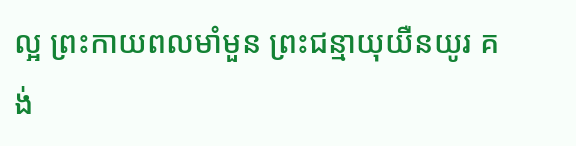ល្អ ព្រះកាយពលមាំមួន ព្រះជន្មាយុយឺនយូរ គង់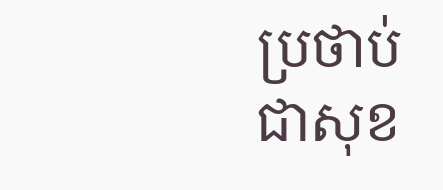ប្រថាប់ជាសុខ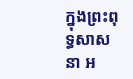ក្នុងព្រះពុទ្ធសាសនា អ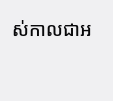ស់កាលជាអ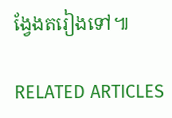ង្វែងតរៀងទៅ៕

RELATED ARTICLES